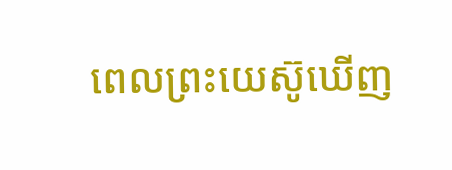ពេលព្រះយេស៊ូឃើញ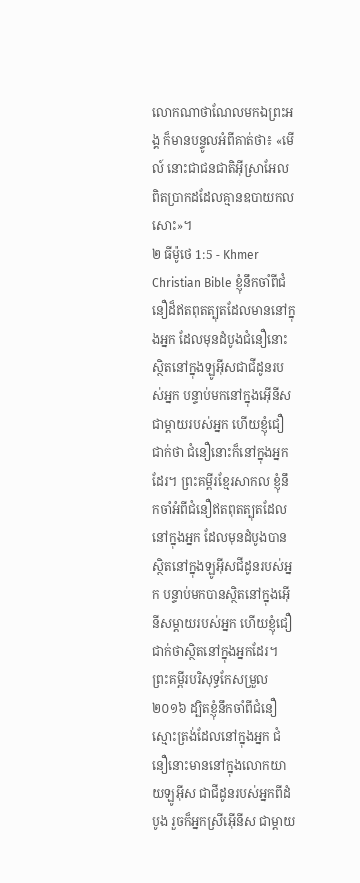លោកណាថាណែលមកឯព្រះអង្គ ក៏មានបន្ទូលអំពីគាត់ថា៖ «មើល៍ នោះជាជនជាតិអ៊ីស្រាអែលពិតប្រាកដដែលគ្មានឧបាយកលសោះ»។
២ ធីម៉ូថេ 1:5 - Khmer Christian Bible ខ្ញុំនឹកចាំពីជំនឿដ៏ឥតពុតត្បុតដែលមាននៅក្នុងអ្នក ដែលមុនដំបូងជំនឿនោះស្ថិតនៅក្នុងឡូអ៊ីសជាជីដូនរបស់អ្នក បន្ទាប់មកនៅក្នុងអ៊ើនីសជាម្តាយរបស់អ្នក ហើយខ្ញុំជឿជាក់ថា ជំនឿនោះក៏នៅក្នុងអ្នកដែរ។ ព្រះគម្ពីរខ្មែរសាកល ខ្ញុំនឹកចាំអំពីជំនឿឥតពុតត្បុតដែលនៅក្នុងអ្នក ដែលមុនដំបូងបានស្ថិតនៅក្នុងឡូអ៊ីសជីដូនរបស់អ្នក បន្ទាប់មកបានស្ថិតនៅក្នុងអ៊ើនីសម្ដាយរបស់អ្នក ហើយខ្ញុំជឿជាក់ថាស្ថិតនៅក្នុងអ្នកដែរ។ ព្រះគម្ពីរបរិសុទ្ធកែសម្រួល ២០១៦ ដ្បិតខ្ញុំនឹកចាំពីជំនឿស្មោះត្រង់ដែលនៅក្នុងអ្នក ជំនឿនោះមាននៅក្នុងលោកយាយឡូអ៊ីស ជាជីដូនរបស់អ្នកពីដំបូង រួចក៏អ្នកស្រីអ៊ើនីស ជាម្តាយ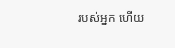របស់អ្នក ហើយ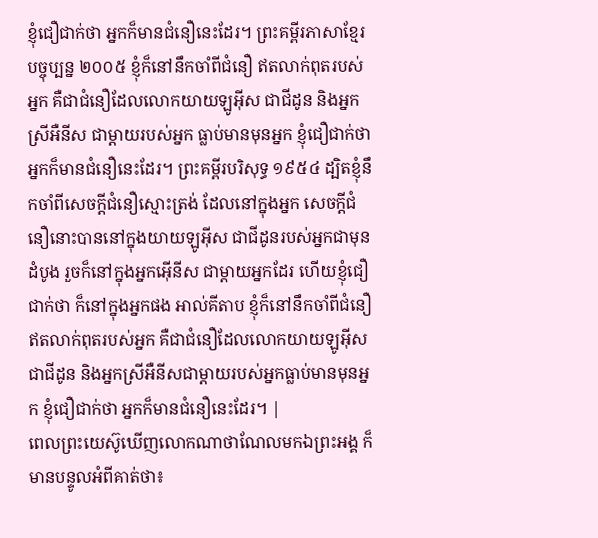ខ្ញុំជឿជាក់ថា អ្នកក៏មានជំនឿនេះដែរ។ ព្រះគម្ពីរភាសាខ្មែរបច្ចុប្បន្ន ២០០៥ ខ្ញុំក៏នៅនឹកចាំពីជំនឿ ឥតលាក់ពុតរបស់អ្នក គឺជាជំនឿដែលលោកយាយឡូអ៊ីស ជាជីដូន និងអ្នកស្រីអឺនីស ជាម្ដាយរបស់អ្នក ធ្លាប់មានមុនអ្នក ខ្ញុំជឿជាក់ថា អ្នកក៏មានជំនឿនេះដែរ។ ព្រះគម្ពីរបរិសុទ្ធ ១៩៥៤ ដ្បិតខ្ញុំនឹកចាំពីសេចក្ដីជំនឿស្មោះត្រង់ ដែលនៅក្នុងអ្នក សេចក្ដីជំនឿនោះបាននៅក្នុងយាយឡូអ៊ីស ជាជីដូនរបស់អ្នកជាមុនដំបូង រួចក៏នៅក្នុងអ្នកអ៊ើនីស ជាម្តាយអ្នកដែរ ហើយខ្ញុំជឿជាក់ថា ក៏នៅក្នុងអ្នកផង អាល់គីតាប ខ្ញុំក៏នៅនឹកចាំពីជំនឿឥតលាក់ពុតរបស់អ្នក គឺជាជំនឿដែលលោកយាយឡូអ៊ីសជាជីដូន និងអ្នកស្រីអឺនីសជាម្ដាយរបស់អ្នកធ្លាប់មានមុនអ្នក ខ្ញុំជឿជាក់ថា អ្នកក៏មានជំនឿនេះដែរ។ |
ពេលព្រះយេស៊ូឃើញលោកណាថាណែលមកឯព្រះអង្គ ក៏មានបន្ទូលអំពីគាត់ថា៖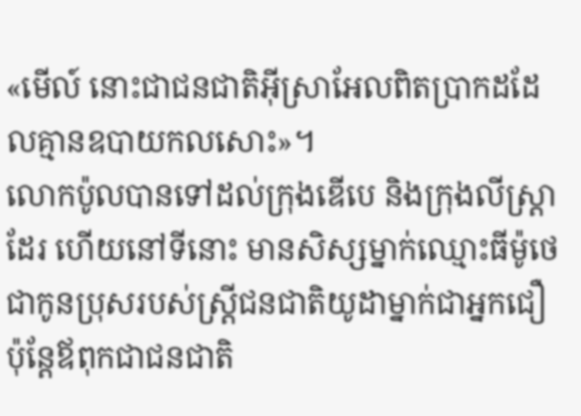«មើល៍ នោះជាជនជាតិអ៊ីស្រាអែលពិតប្រាកដដែលគ្មានឧបាយកលសោះ»។
លោកប៉ូលបានទៅដល់ក្រុងឌើបេ និងក្រុងលីស្ដ្រាដែរ ហើយនៅទីនោះ មានសិស្សម្នាក់ឈ្មោះធីម៉ូថេ ជាកូនប្រុសរបស់ស្ដ្រីជនជាតិយូដាម្នាក់ជាអ្នកជឿ ប៉ុន្ដែឪពុកជាជនជាតិ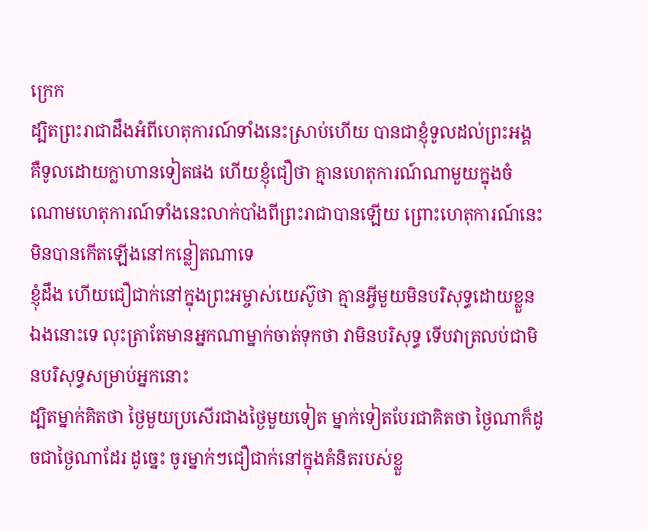ក្រេក
ដ្បិតព្រះរាជាដឹងអំពីហេតុការណ៍ទាំងនេះស្រាប់ហើយ បានជាខ្ញុំទូលដល់ព្រះអង្គ គឺទូលដោយក្លាហានទៀតផង ហើយខ្ញុំជឿថា គ្មានហេតុការណ៍ណាមួយក្នុងចំណោមហេតុការណ៍ទាំងនេះលាក់បាំងពីព្រះរាជាបានឡើយ ព្រោះហេតុការណ៍នេះមិនបានកើតឡើងនៅកន្លៀតណាទេ
ខ្ញុំដឹង ហើយជឿជាក់នៅក្នុងព្រះអម្ចាស់យេស៊ូថា គ្មានអ្វីមួយមិនបរិសុទ្ធដោយខ្លួនឯងនោះទេ លុះត្រាតែមានអ្នកណាម្នាក់ចាត់ទុកថា វាមិនបរិសុទ្ធ ទើបវាត្រលប់ជាមិនបរិសុទ្ធសម្រាប់អ្នកនោះ
ដ្បិតម្នាក់គិតថា ថ្ងៃមួយប្រសើរជាងថ្ងៃមួយទៀត ម្នាក់ទៀតបែរជាគិតថា ថ្ងៃណាក៏ដូចជាថ្ងៃណាដែរ ដូច្នេះ ចូរម្នាក់ៗជឿជាក់នៅក្នុងគំនិតរបស់ខ្លួ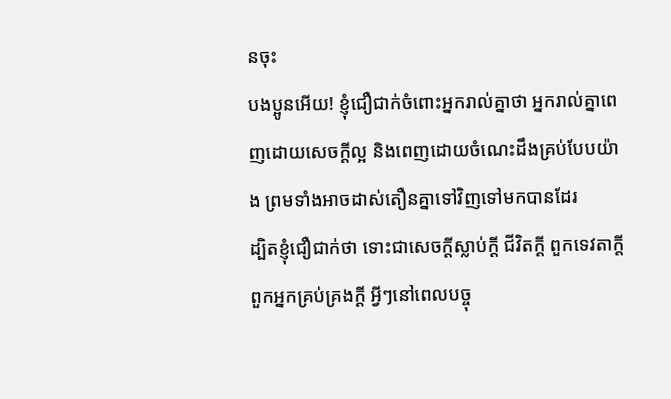នចុះ
បងប្អូនអើយ! ខ្ញុំជឿជាក់ចំពោះអ្នករាល់គ្នាថា អ្នករាល់គ្នាពេញដោយសេចក្ដីល្អ និងពេញដោយចំណេះដឹងគ្រប់បែបយ៉ាង ព្រមទាំងអាចដាស់តឿនគ្នាទៅវិញទៅមកបានដែរ
ដ្បិតខ្ញុំជឿជាក់ថា ទោះជាសេចក្ដីស្លាប់ក្ដី ជីវិតក្ដី ពួកទេវតាក្ដី ពួកអ្នកគ្រប់គ្រងក្ដី អ្វីៗនៅពេលបច្ចុ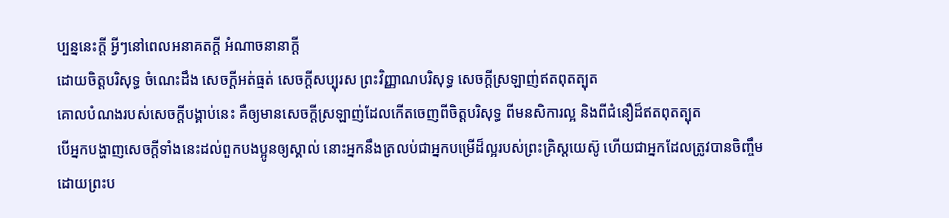ប្បន្ននេះក្ដី អ្វីៗនៅពេលអនាគតក្ដី អំណាចនានាក្ដី
ដោយចិត្ដបរិសុទ្ធ ចំណេះដឹង សេចក្ដីអត់ធ្មត់ សេចក្ដីសប្បុរស ព្រះវិញ្ញាណបរិសុទ្ធ សេចក្ដីស្រឡាញ់ឥតពុតត្បុត
គោលបំណងរបស់សេចក្ដីបង្គាប់នេះ គឺឲ្យមានសេចក្ដីស្រឡាញ់ដែលកើតចេញពីចិត្ដបរិសុទ្ធ ពីមនសិការល្អ និងពីជំនឿដ៏ឥតពុតត្បុត
បើអ្នកបង្ហាញសេចក្ដីទាំងនេះដល់ពួកបងប្អូនឲ្យស្គាល់ នោះអ្នកនឹងត្រលប់ជាអ្នកបម្រើដ៏ល្អរបស់ព្រះគ្រិស្ដយេស៊ូ ហើយជាអ្នកដែលត្រូវបានចិញ្ចឹមដោយព្រះប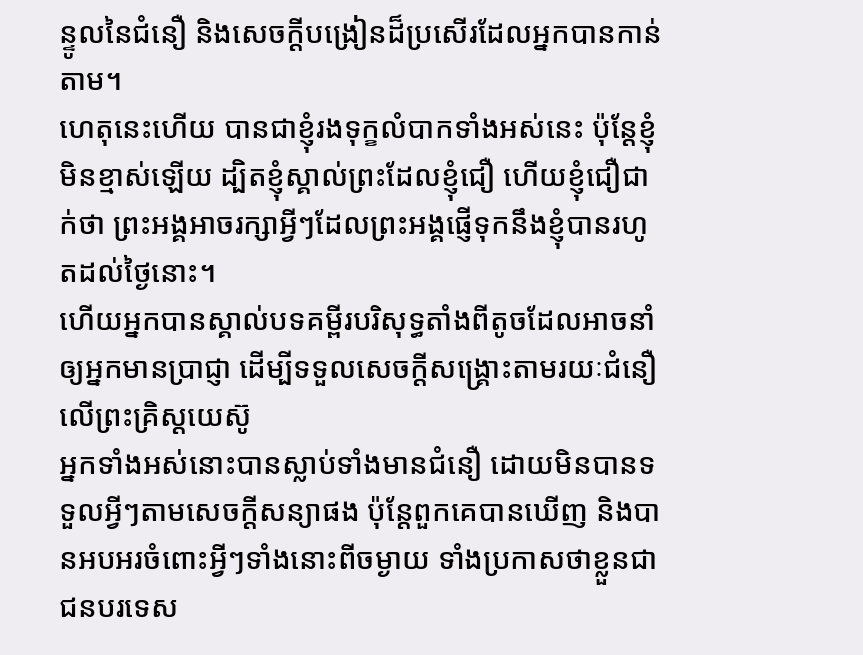ន្ទូលនៃជំនឿ និងសេចក្ដីបង្រៀនដ៏ប្រសើរដែលអ្នកបានកាន់តាម។
ហេតុនេះហើយ បានជាខ្ញុំរងទុក្ខលំបាកទាំងអស់នេះ ប៉ុន្ដែខ្ញុំមិនខ្មាស់ឡើយ ដ្បិតខ្ញុំស្គាល់ព្រះដែលខ្ញុំជឿ ហើយខ្ញុំជឿជាក់ថា ព្រះអង្គអាចរក្សាអ្វីៗដែលព្រះអង្គផ្ញើទុកនឹងខ្ញុំបានរហូតដល់ថ្ងៃនោះ។
ហើយអ្នកបានស្គាល់បទគម្ពីរបរិសុទ្ធតាំងពីតូចដែលអាចនាំឲ្យអ្នកមានប្រាជ្ញា ដើម្បីទទួលសេចក្ដីសង្គ្រោះតាមរយៈជំនឿលើព្រះគ្រិស្ដយេស៊ូ
អ្នកទាំងអស់នោះបានស្លាប់ទាំងមានជំនឿ ដោយមិនបានទទួលអ្វីៗតាមសេចក្ដីសន្យាផង ប៉ុន្ដែពួកគេបានឃើញ និងបានអបអរចំពោះអ្វីៗទាំងនោះពីចម្ងាយ ទាំងប្រកាសថាខ្លួនជាជនបរទេស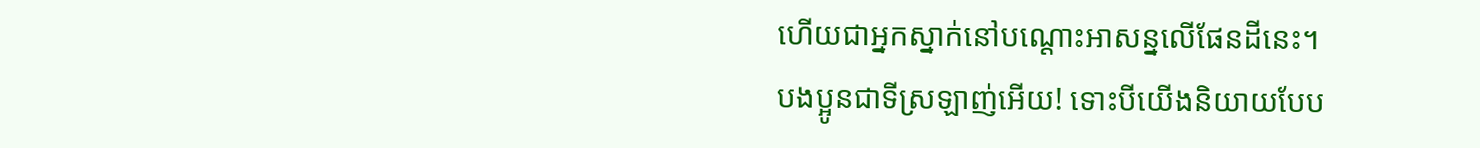ហើយជាអ្នកស្នាក់នៅបណ្ដោះអាសន្នលើផែនដីនេះ។
បងប្អូនជាទីស្រឡាញ់អើយ! ទោះបីយើងនិយាយបែប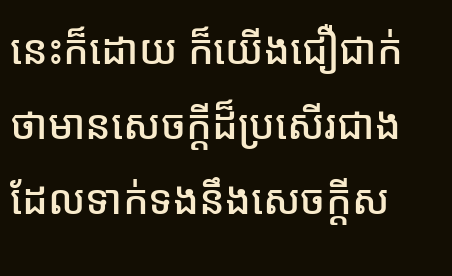នេះក៏ដោយ ក៏យើងជឿជាក់ថាមានសេចក្ដីដ៏ប្រសើរជាង ដែលទាក់ទងនឹងសេចក្ដីស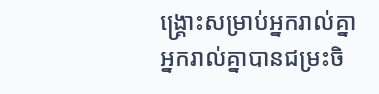ង្គ្រោះសម្រាប់អ្នករាល់គ្នា
អ្នករាល់គ្នាបានជម្រះចិ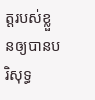ត្ដរបស់ខ្លួនឲ្យបានបរិសុទ្ធ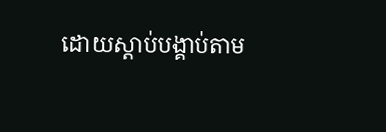ដោយស្ដាប់បង្គាប់តាម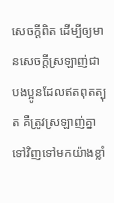សេចក្ដីពិត ដើម្បីឲ្យមានសេចក្ដីស្រឡាញ់ជាបងប្អូនដែលឥតពុតត្បុត គឺត្រូវស្រឡាញ់គ្នាទៅវិញទៅមកយ៉ាងខ្លាំ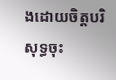ងដោយចិត្ដបរិសុទ្ធចុះ